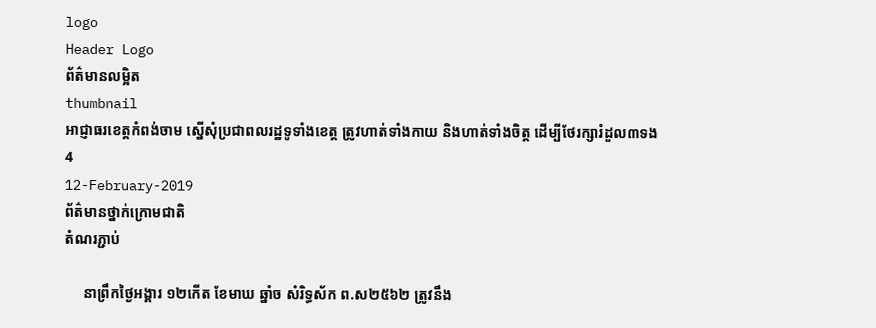logo
Header Logo
ព័ត៌មានលម្អិត
thumbnail
អាជ្ញាធរខេត្តកំពង់ចាម ស្នើសុំប្រជាពលរដ្ឋទូទាំងខេត្ត ត្រូវហាត់ទាំងកាយ និងហាត់ទាំងចិត្ត ដើម្បីថែរក្សារំដួល៣ទង
4
12-February-2019
ព័ត៌មានថ្នាក់ក្រោមជាតិ
តំណរភ្ជាប់

     នាព្រឹកថ្ងៃអង្គារ ១២កើត ខែមាឃ ឆ្នាំច សំរិទ្ធស័ក ព.ស២៥៦២ ត្រូវនឹង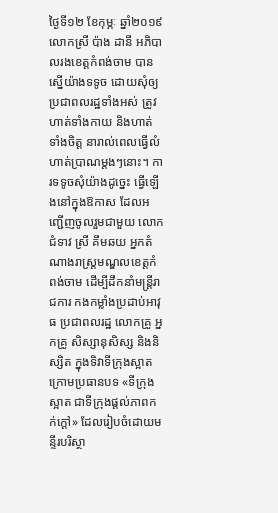ថ្ងៃទី១២ ខែកុម្ភៈ ឆ្នាំ២០១៩ លោកស្រី ប៉ាង ដានី អភិបាលរងខេត្តកំពង់ចាម បានស្នើយ៉ាងទទូច ដោយសុំឲ្យប្រជាពលរដ្ឋទាំងអស់ ត្រូវហាត់ទាំងកាយ និងហាត់ទាំងចិត្ត នារាល់ពេលធ្វើលំហាត់ប្រាណម្ដងៗនោះ។ ការទទូចសុំយ៉ាងដូច្នេះ ធ្វើឡើងនៅក្នុងឱកាស ដែលអញ្ជើញចូលរួមជាមួយ លោកជំទាវ ស្រី គឹមឆយ អ្នកតំណាងរាស្ត្រមណ្ឌលខេត្តកំពង់ចាម ដើម្បីដឹកនាំមន្ត្រីរាជការ កងកម្លាំងប្រដាប់អាវុធ ប្រជាពលរដ្ឋ លោកគ្រូ អ្នកគ្រូ សិស្សានុសិស្ស និងនិស្សិត ក្នុងទិវាទីក្រុងស្អាត ក្រោមប្រធានបទ «ទីក្រុងស្អាត ជាទីក្រុងផ្ដល់ភាពកក់ក្ដៅ» ដែលរៀបចំដោយមន្ទីរបរិស្ថា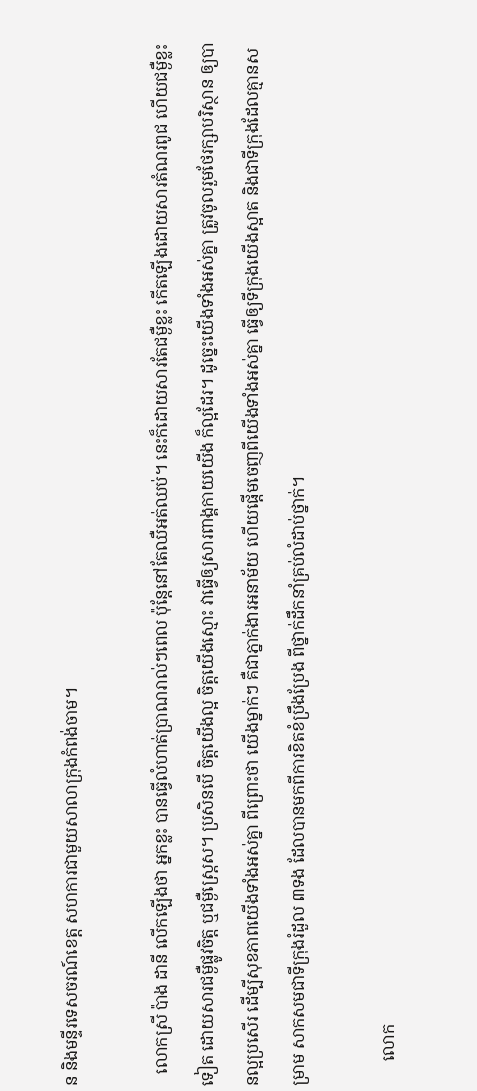ន និងមន្ទីរទេសចរណ៍ខេត្ត សហការជាមួយសាលាក្រុងកំពង់ចាម។

   លោកស្រី ប៉ាង ដានី លើកឡើងថា អ្នកខ្លះ បានធ្វើលំហាត់ប្រាណរាល់ៗពេល ប៉ុន្តែនៅតែឈឺអត់ឈប់។ នេះក៏ដោយសារតែជម្ងឺខ្លះ កើតឡើងដោយសារតំណរពូជ ហើយជម្ងឺខ្លះទៀត ដោយសារជម្ងឺផ្លូវចិត្ត ឬជម្ងឺស្ត្រេស។ ប្រសិនបើ ចិត្តយើងល្អ ចិត្តយើងស្មោះ វាធ្វើឲ្យសារពាង្គកាយយើង ក៏ល្អដែរ។ ដូច្នេះយើងទាំងអស់គ្នា ត្រូវចូលរួមថែរក្សាបរិស្ថាន ឲ្យបានល្អប្រសើរ ដើម្បីសុខភាពយើងទាំងអស់គ្នា ពីព្រោះថា យើងម្នាក់ៗ គឺជាភ្នាក់ងារអនាម័យ ហើយផ្ដើមចេញពីយើងទាំងអស់គ្នា ធ្វើឲ្យទីក្រុងយើងស្អាត និងជាទីក្រុងដែលគ្មានសម្រាម សាកសមជាទីក្រុងរំដួល ៣ទង ដែលបានមកពីការខិតខំប្រឹងប្រែង ពីថ្នាក់ដឹកនាំគ្រប់លំដាប់ថ្នាក់។

      លោក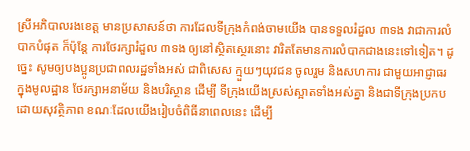ស្រីអភិបាលរងខេត្ត មានប្រសាសន៍ថា ការដែលទីក្រុងកំពង់ចាមយើង បានទទួលរំដួល ៣ទង វាជាការលំបាកបំផុត ក៏ប៉ុន្តែ ការថែរក្សារំដួល ៣ទង ឲ្យនៅស្ថិតស្ថេរនោះ វារិតតែមានការលំបាកជាងនេះទៅទៀត។ ដូច្នេះ សូមឲ្យបងប្អូនប្រជាពលរដ្ឋទាំងអស់ ជាពិសេស ក្មួយៗយុវជន ចូលរួម និងសហការ ជាមួយអាជ្ញាធរក្នុងមូលដ្ឋាន ថែរក្សាអនាម័យ និងបរិស្ថាន ដើម្បី ទីក្រុងយើងស្រស់ស្អាតទាំងអស់គ្នា និងជាទីក្រុងប្រកបដោយសុវត្ថិភាព ខណៈដែលយើងរៀបចំពិធីនាពេលនេះ ដើម្បី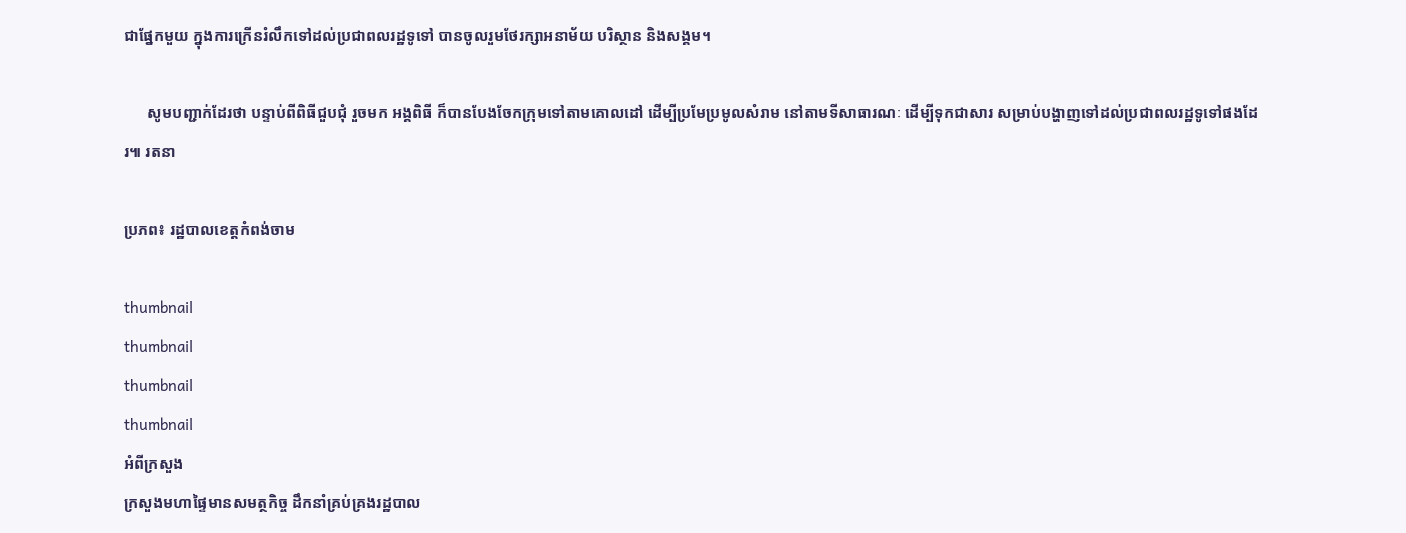ជាផ្នែកមួយ ក្នុងការក្រើនរំលឹកទៅដល់ប្រជាពលរដ្ឋទូទៅ បានចូលរួមថែរក្សាអនាម័យ បរិស្ថាន និងសង្គម។

      សូមបញ្ជាក់ដែរថា បន្ទាប់ពីពិធីជួបជុំ រួចមក អង្គពិធី ក៏បានបែងចែកក្រុមទៅតាមគោលដៅ ដើម្បីប្រមែប្រមូលសំរាម នៅតាមទីសាធារណៈ ដើម្បីទុកជាសារ សម្រាប់បង្ហាញទៅដល់ប្រជាពលរដ្ឋទូទៅផងដែរ៕ រតនា

ប្រភព៖ រដ្ឋបាលខេត្តកំពង់ចាម

thumbnail
thumbnail
thumbnail
thumbnail
អំពីក្រសួង
ក្រសួងមហាផ្ទៃមានសមត្ថកិច្ច ដឹកនាំគ្រប់គ្រងរដ្ឋបាល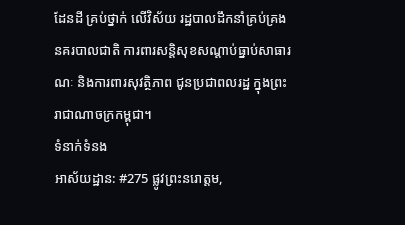ដែនដី គ្រប់ថ្នាក់ លើវិស័យ រដ្ឋបាលដឹកនាំគ្រប់គ្រង នគរបាលជាតិ ការពារសន្តិសុខសណ្តាប់ធ្នាប់សាធារណៈ និងការពារសុវត្ថិភាព ជូនប្រជាពលរដ្ឋ ក្នុងព្រះរាជាណាចក្រកម្ពុជា។
ទំនាក់ទំនង
អាស័យដ្ឋាន: #275 ផ្លូវព្រះនរោត្តម,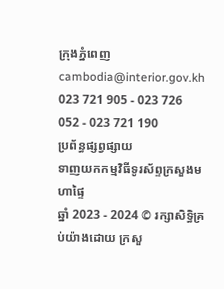ក្រុងភ្នំពេញ
cambodia@interior.gov.kh
023 721 905 - 023 726 052 - 023 721 190
ប្រព័ន្ធផ្សព្វផ្សាយ
ទាញយកកម្មវិធីទូរស័ព្ទក្រសួងមហាផ្ទៃ
ឆ្នាំ 2023 - 2024 © រក្សាសិទ្ធិគ្រប់យ៉ាងដោយ ក្រសួ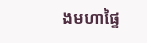ងមហាផ្ទៃ